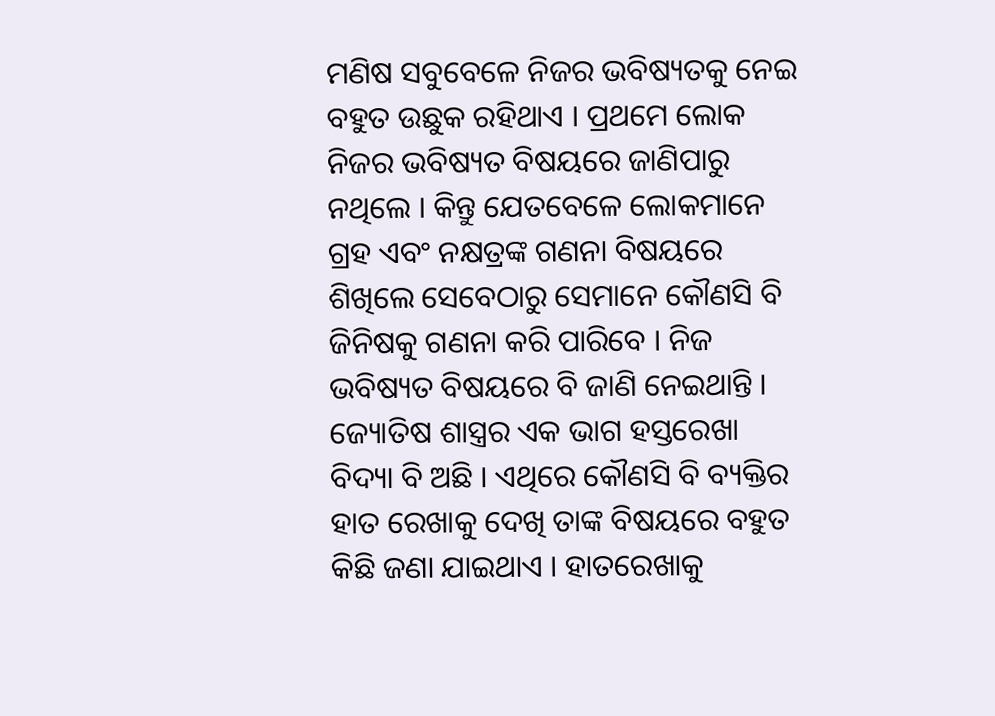ମଣିଷ ସବୁବେଳେ ନିଜର ଭବିଷ୍ୟତକୁ ନେଇ ବହୁତ ଉଛୁକ ରହିଥାଏ । ପ୍ରଥମେ ଲୋକ ନିଜର ଭବିଷ୍ୟତ ବିଷୟରେ ଜାଣିପାରୁ ନଥିଲେ । କିନ୍ତୁ ଯେତବେଳେ ଲୋକମାନେ ଗ୍ରହ ଏବଂ ନକ୍ଷତ୍ରଙ୍କ ଗଣନା ବିଷୟରେ ଶିଖିଲେ ସେବେଠାରୁ ସେମାନେ କୌଣସି ବି ଜିନିଷକୁ ଗଣନା କରି ପାରିବେ । ନିଜ ଭବିଷ୍ୟତ ବିଷୟରେ ବି ଜାଣି ନେଇଥାନ୍ତି । ଜ୍ୟୋତିଷ ଶାସ୍ତ୍ରର ଏକ ଭାଗ ହସ୍ତରେଖା ବିଦ୍ୟା ବି ଅଛି । ଏଥିରେ କୌଣସି ବି ବ୍ୟକ୍ତିର ହାତ ରେଖାକୁ ଦେଖି ତାଙ୍କ ବିଷୟରେ ବହୁତ କିଛି ଜଣା ଯାଇଥାଏ । ହାତରେଖାକୁ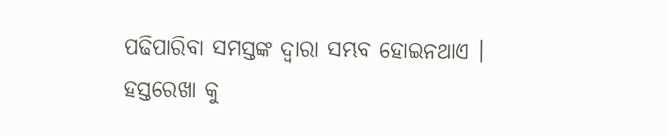ପଢିପାରିବା ସମସ୍ତଙ୍କ ଦ୍ଵାରା ସମ୍ଭବ ହୋଇନଥାଏ ।
ହସ୍ତରେଖା କୁ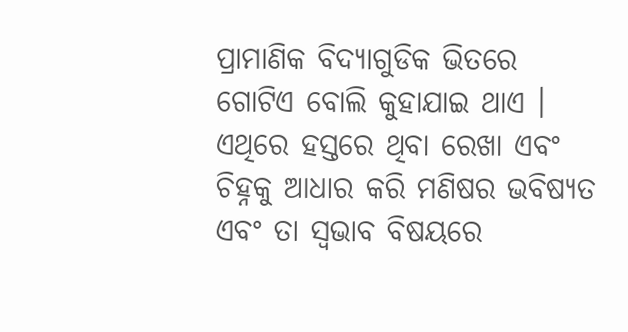ପ୍ରାମାଣିକ ବିଦ୍ୟାଗୁଡିକ ଭିତରେ ଗୋଟିଏ ବୋଲି କୁହାଯାଇ ଥାଏ ।
ଏଥିରେ ହସ୍ତରେ ଥିବା ରେଖା ଏବଂ ଚିହ୍ନକୁ ଆଧାର କରି ମଣିଷର ଭବିଷ୍ୟତ ଏବଂ ତା ସ୍ଵଭାବ ବିଷୟରେ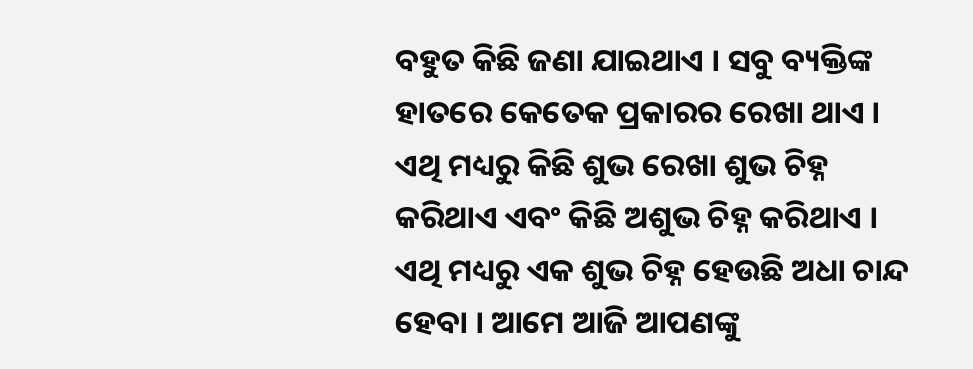ବହୁତ କିଛି ଜଣା ଯାଇଥାଏ । ସବୁ ବ୍ୟକ୍ତିଙ୍କ ହାତରେ କେତେକ ପ୍ରକାରର ରେଖା ଥାଏ । ଏଥି ମଧ୍ୟରୁ କିଛି ଶୁଭ ରେଖା ଶୁଭ ଚିହ୍ନ କରିଥାଏ ଏବଂ କିଛି ଅଶୁଭ ଚିହ୍ନ କରିଥାଏ । ଏଥି ମଧ୍ୟରୁ ଏକ ଶୁଭ ଚିହ୍ନ ହେଉଛି ଅଧା ଚାନ୍ଦ ହେବା । ଆମେ ଆଜି ଆପଣଙ୍କୁ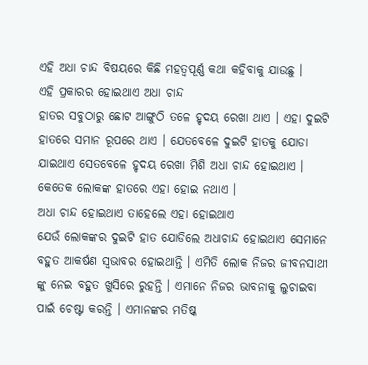ଏହି ଅଧା ଚାନ୍ଦ ବିଷୟରେ କିଛି ମହତ୍ବପୂର୍ଣ୍ଣ କଥା କହିବାକୁ ଯାଉଛୁ ।
ଏହି ପ୍ରକାରର ହୋଇଥାଏ ଅଧା ଚାନ୍ଦ
ହାତର ସବୁଠାରୁ ଛୋଟ ଆଙ୍ଗୁଠି ତଳେ ହୃଦୟ ରେଖା ଥାଏ । ଏହା ଦୁଇଟି ହାତରେ ସମାନ ରୂପରେ ଥାଏ । ଯେତବେଳେ ଦୁଇଟି ହାତକୁ ଯୋଡା ଯାଇଥାଏ ସେତବେଳେ ହୃଦୟ ରେଖା ମିଶି ଅଧା ଚାନ୍ଦ ହୋଇଥାଏ । କେତେକ ଲୋକଙ୍କ ହାତରେ ଏହା ହୋଇ ନଥାଏ ।
ଅଧା ଚାନ୍ଦ ହୋଇଥାଏ ତାହେଲେ ଏହା ହୋଇଥାଏ
ଯେଉଁ ଲୋକଙ୍କର ଦୁଇଟି ହାତ ଯୋଡିଲେ ଅଧାଚାନ୍ଦ ହୋଇଥାଏ ସେମାନେ ବହୁତ ଆକର୍ଷଣ ସ୍ଵଭାବର ହୋଇଥାନ୍ତି । ଏମିତି ଲୋକ ନିଜର ଜୀବନସାଥୀ ଙ୍କୁ ନେଇ ବହୁତ ଖୁସିରେ ରୁହନ୍ତି । ଏମାନେ ନିଜର ଭାବନାକୁ ଲୁଚାଇବା ପାଇଁ ଚେଷ୍ଟା କରନ୍ତି । ଏମାନଙ୍କର ମତିଷ୍କ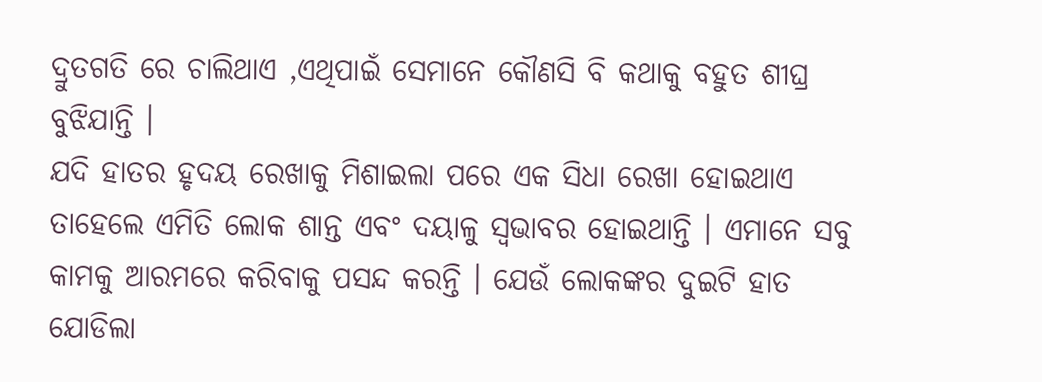ଦ୍ରୁତଗତି ରେ ଚାଲିଥାଏ ,ଏଥିପାଇଁ ସେମାନେ କୌଣସି ବି କଥାକୁ ବହୁତ ଶୀଘ୍ର ବୁଝିଯାନ୍ତି ।
ଯଦି ହାତର ହୃଦୟ ରେଖାକୁ ମିଶାଇଲା ପରେ ଏକ ସିଧା ରେଖା ହୋଇଥାଏ ତାହେଲେ ଏମିତି ଲୋକ ଶାନ୍ତ ଏବଂ ଦୟାଳୁ ସ୍ଵଭାବର ହୋଇଥାନ୍ତି । ଏମାନେ ସବୁ କାମକୁ ଆରମରେ କରିବାକୁ ପସନ୍ଦ କରନ୍ତି । ଯେଉଁ ଲୋକଙ୍କର ଦୁଇଟି ହାତ ଯୋଡିଲା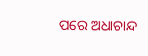ପରେ ଅଧାଚାନ୍ଦ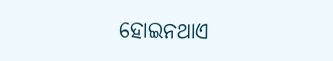ହୋଇନଥାଏ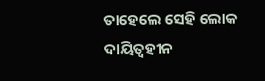ତାହେଲେ ସେହି ଲୋକ ଦାୟିତ୍ଵହୀନ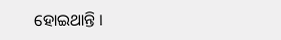ହୋଇଥାନ୍ତି ।